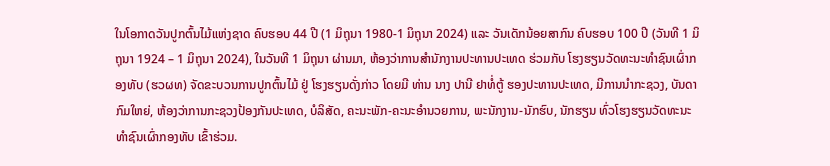ໃນໂອກາດວັນປູກຕົ້ນໄມ້ແຫ່ງຊາດ ຄົບຮອບ 44 ປີ (1 ມິຖຸນາ 1980-1 ມິຖຸນາ 2024) ແລະ ວັນເດັກນ້ອຍສາກົນ ຄົບຮອບ 100 ປີ (ວັນທີ 1 ມິຖຸນາ 1924 – 1 ມິຖຸນາ 2024), ໃນວັນທີ 1 ມິຖຸນາ ຜ່ານມາ, ຫ້ອງວ່າການສໍານັກງານປະທານປະເທດ ຮ່ວມກັບ ໂຮງຮຽນວັດທະນະທຳຊົນເຜົ່າກອງທັບ (ຮວຜທ) ຈັດຂະບວນການປູກຕົ້ນໄມ້ ຢູ່ ໂຮງຮຽນດັ່ງກ່າວ ໂດຍມີ ທ່ານ ນາງ ປານີ ຢາທໍ່ຕູ້ ຮອງປະທານປະເທດ, ມີການນໍາກະຊວງ, ບັນດາກົມໃຫຍ່, ຫ້ອງວ່າການກະຊວງປ້ອງກັນປະເທດ, ບໍລິສັດ, ຄະນະພັກ-ຄະນະອໍານວຍການ, ພະນັກງານ-ນັກຮົບ, ນັກຮຽນ ທົ່ວໂຮງຮຽນວັດທະນະທຳຊົນເຜົ່າກອງທັບ ເຂົ້າຮ່ວມ.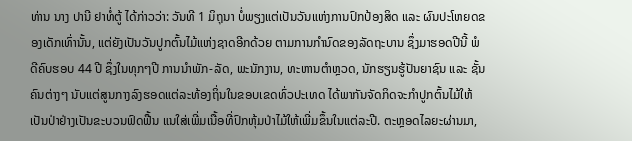ທ່ານ ນາງ ປານີ ຢາທໍ່ຕູ້ ໄດ້ກ່າວວ່າ: ວັນທີ 1 ມິຖຸນາ ບໍ່ພຽງແຕ່ເປັນວັນແຫ່ງການປົກປ້ອງສິດ ແລະ ຜົນປະໂຫຍດຂອງເດັກເທົ່ານັ້ນ, ແຕ່ຍັງເປັນວັນປູກຕົ້ນໄມ້ແຫ່ງຊາດອີກດ້ວຍ ຕາມການກໍານົດຂອງລັດຖະບານ ຊຶ່ງມາຮອດປີນີ້ ພໍດີຄົບຮອບ 44 ປີ ຊຶ່ງໃນທຸກໆປີ ການນໍາພັກ-ລັດ, ພະນັກງານ, ທະຫານຕໍາຫຼວດ, ນັກຮຽນຮູ້ປັນຍາຊົນ ແລະ ຊັ້ນຄົນຕ່າງໆ ນັບແຕ່ສູນກາງລົງຮອດແຕ່ລະທ້ອງຖິ່ນໃນຂອບເຂດທົ່ວປະເທດ ໄດ້ພາກັນຈັດກິດຈະກຳປູກຕົ້ນໄມ້ໃຫ້ເປັນປ່າຢ່າງເປັນຂະບວນຟົດຟື້ນ ແນໃສ່ເພີ່ມເນື້ອທີ່ປົກຫຸ້ມປ່າໄມ້ໃຫ້ເພີ່ມຂຶ້ນໃນແຕ່ລະປີ. ຕະຫຼອດໄລຍະຜ່ານມາ,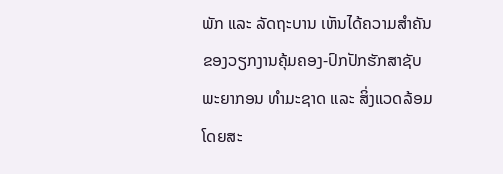ພັກ ແລະ ລັດຖະບານ ເຫັນໄດ້ຄວາມສໍາຄັນຂອງວຽກງານຄຸ້ມຄອງ-ປົກປັກຮັກສາຊັບພະຍາກອນ ທຳມະຊາດ ແລະ ສິ່ງແວດລ້ອມ ໂດຍສະ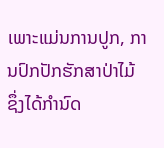ເພາະແມ່ນການປູກ, ການປົກປັກຮັກສາປ່າໄມ້ ຊຶ່ງໄດ້ກໍານົດ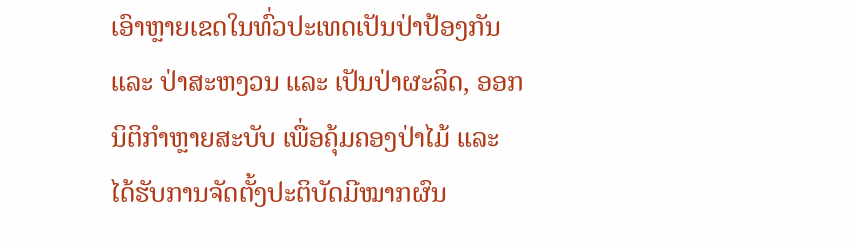ເອົາຫຼາຍເຂດໃນທົ່ວປະເທດເປັນປ່າປ້ອງກັນ ແລະ ປ່າສະຫງວນ ແລະ ເປັນປ່າຜະລິດ, ອອກນິຕິກຳຫຼາຍສະບັບ ເພື່ອຄຸ້ມຄອງປ່າໄມ້ ແລະ ໄດ້ຮັບການຈັດຕັ້ງປະຕິບັດມີໝາກຜົນ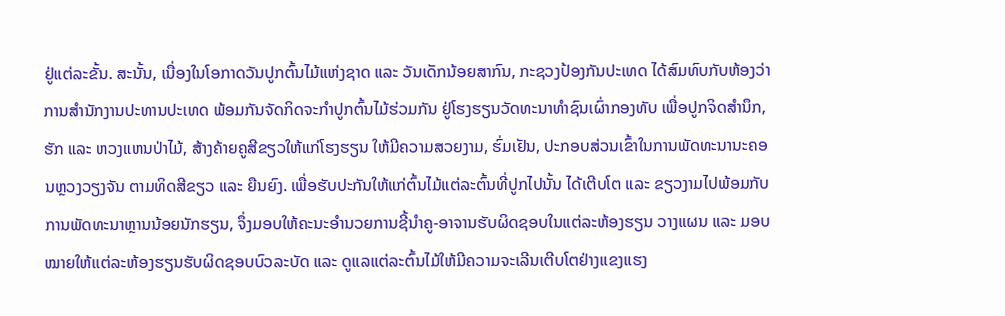ຢູ່ແຕ່ລະຂັ້ນ. ສະນັ້ນ, ເນື່ອງໃນໂອກາດວັນປູກຕົ້ນໄມ້ແຫ່ງຊາດ ແລະ ວັນເດັກນ້ອຍສາກົນ, ກະຊວງປ້ອງກັນປະເທດ ໄດ້ສົມທົບກັບຫ້ອງວ່າການສໍານັກງານປະທານປະເທດ ພ້ອມກັນຈັດກິດຈະກຳປູກຕົ້ນໄມ້ຮ່ວມກັນ ຢູ່ໂຮງຮຽນວັດທະນາທຳຊົນເຜົ່າກອງທັບ ເພື່ອປູກຈິດສໍານຶກ, ຮັກ ແລະ ຫວງແຫນປ່າໄມ້, ສ້າງຄ້າຍຄູສີຂຽວໃຫ້ແກ່ໂຮງຮຽນ ໃຫ້ມີຄວາມສວຍງາມ, ຮົ່ມເຢັນ, ປະກອບສ່ວນເຂົ້າໃນການພັດທະນານະຄອນຫຼວງວຽງຈັນ ຕາມທິດສີຂຽວ ແລະ ຍືນຍົງ. ເພື່ອຮັບປະກັນໃຫ້ແກ່ຕົ້ນໄມ້ແຕ່ລະຕົ້ນທີ່ປູກໄປນັ້ນ ໄດ້ເຕີບໂຕ ແລະ ຂຽວງາມໄປພ້ອມກັບການພັດທະນາຫຼານນ້ອຍນັກຮຽນ, ຈຶ່ງມອບໃຫ້ຄະນະອໍານວຍການຊີ້ນໍາຄູ-ອາຈານຮັບຜິດຊອບໃນແຕ່ລະຫ້ອງຮຽນ ວາງແຜນ ແລະ ມອບໝາຍໃຫ້ເເຕ່ລະຫ້ອງຮຽນຮັບຜິດຊອບບົວລະບັດ ແລະ ດູແລແຕ່ລະຕົ້ນໄມ້ໃຫ້ມີຄວາມຈະເລີນເຕີບໂຕຢ່າງແຂງແຮງ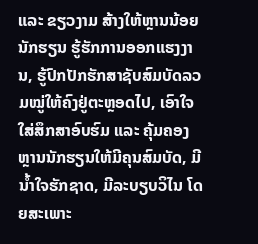ແລະ ຂຽວງາມ ສ້າງໃຫ້ຫຼານນ້ອຍນັກຮຽນ ຮູ້ຮັກການອອກແຮງງານ, ຮູ້ປົກປັກຮັກສາຊັບສົມບັດລວມໝູ່ໃຫ້ຄົງຢູ່ຕະຫຼອດໄປ, ເອົາໃຈໃສ່ສຶກສາອົບຮົມ ແລະ ຄຸ້ມຄອງຫຼານນັກຮຽນໃຫ້ມີຄຸນສົມບັດ, ມີນໍ້າໃຈຮັກຊາດ, ມີລະບຽບວິໄນ ໂດຍສະເພາະ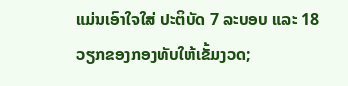ແມ່ນເອົາໃຈໃສ່ ປະຕິບັດ 7 ລະບອບ ແລະ 18 ວຽກຂອງກອງທັບໃຫ້ເຂັ້ມງວດ;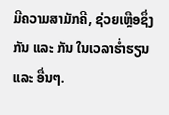ມີຄວາມສາມັກຄີ, ຊ່ວຍເຫຼືອຊຶ່ງກັນ ແລະ ກັນ ໃນເວລາຮໍ່າຮຽນ ແລະ ອື່ນໆ.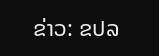ຂ່າວ: ຂປລ